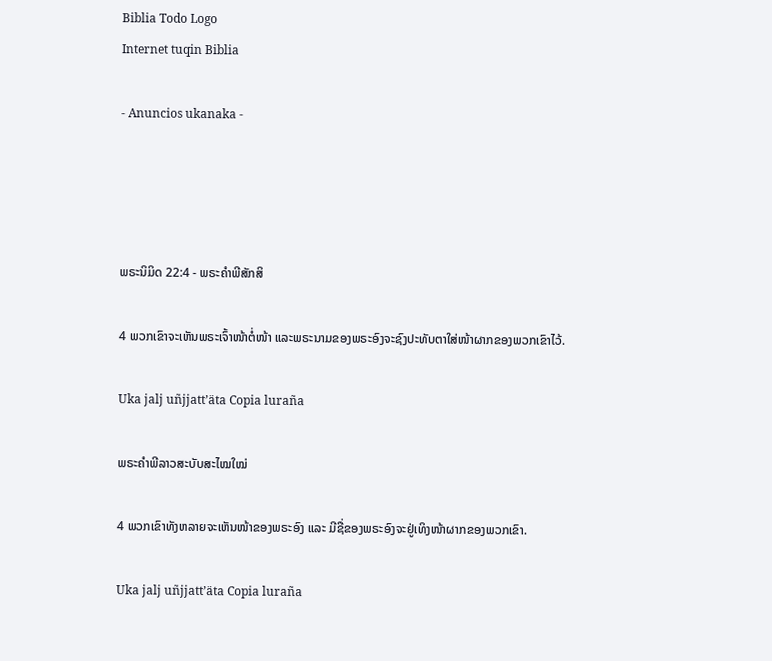Biblia Todo Logo
Internet tuqin Biblia

- Anuncios ukanaka -




ພຣະນິມິດ 22:4 - ພຣະຄຳພີສັກສິ

4 ພວກເຂົາຈະເຫັນພຣະເຈົ້າໜ້າຕໍ່ໜ້າ ແລະພຣະນາມຂອງພຣະອົງຈະຊົງປະທັບຕາໃສ່ໜ້າຜາກຂອງພວກເຂົາໄວ້.

Uka jalj uñjjattʼäta Copia luraña

ພຣະຄຳພີລາວສະບັບສະໄໝໃໝ່

4 ພວກເຂົາທັງຫລາຍຈະເຫັນໜ້າຂອງພຣະອົງ ແລະ ມີຊື່ຂອງພຣະອົງຈະຢູ່ເທິງໜ້າຜາກຂອງພວກເຂົາ.

Uka jalj uñjjattʼäta Copia luraña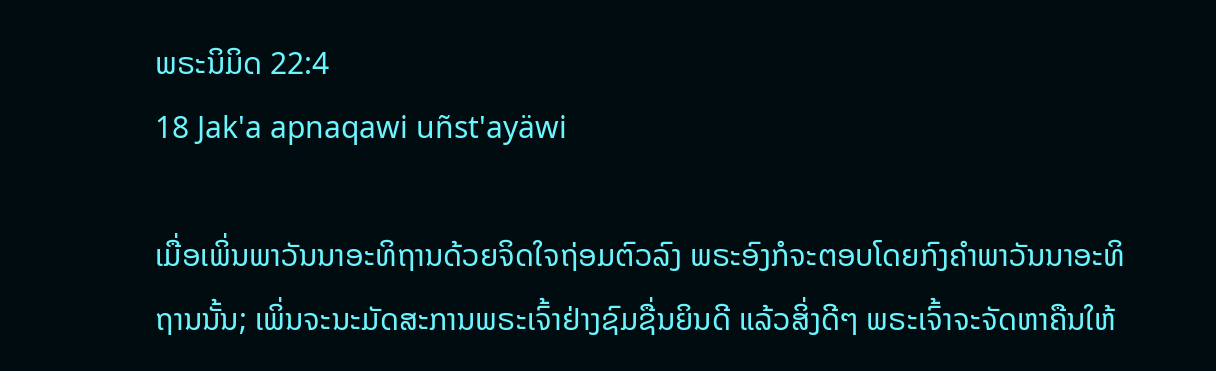ພຣະນິມິດ 22:4
18 Jak'a apnaqawi uñst'ayäwi

ເມື່ອເພິ່ນພາວັນນາອະທິຖານດ້ວຍຈິດໃຈຖ່ອມຕົວລົງ ພຣະອົງກໍຈະຕອບໂດຍກົງຄຳພາວັນນາອະທິຖານນັ້ນ; ເພິ່ນຈະນະມັດສະການພຣະເຈົ້າຢ່າງຊົມຊື່ນຍິນດີ ແລ້ວສິ່ງດີໆ ພຣະເຈົ້າຈະຈັດຫາຄືນໃຫ້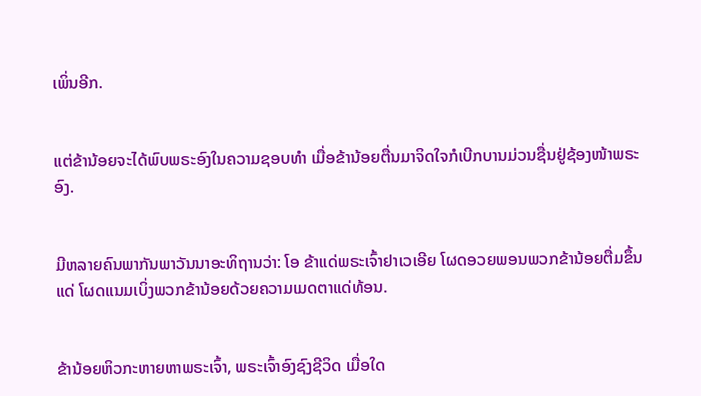ເພິ່ນອີກ.


ແຕ່ຂ້ານ້ອຍຈະໄດ້ພົບພຣະອົງໃນຄວາມຊອບທຳ ເມື່ອຂ້ານ້ອຍຕື່ນມາຈິດໃຈກໍເບີກບານມ່ວນຊື່ນຢູ່ຊ້ອງໜ້າພຣະອົງ.


ມີຫລາຍຄົນພາກັນພາວັນນາອະທິຖານວ່າ: ໂອ ຂ້າແດ່ພຣະເຈົ້າຢາເວເອີຍ ໂຜດອວຍພອນພວກຂ້ານ້ອຍຕື່ມຂຶ້ນແດ່ ໂຜດແນມເບິ່ງພວກຂ້ານ້ອຍດ້ວຍຄວາມເມດຕາແດ່ທ້ອນ.


ຂ້ານ້ອຍຫິວກະຫາຍຫາພຣະເຈົ້າ, ພຣະເຈົ້າອົງຊົງຊີວິດ ເມື່ອໃດ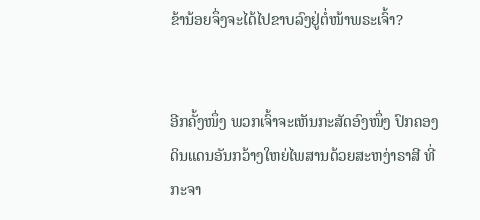ຂ້ານ້ອຍຈຶ່ງຈະໄດ້ໄປຂາບລົງຢູ່ຕໍ່ໜ້າພຣະເຈົ້າ?


ອີກຄັ້ງໜຶ່ງ ພວກເຈົ້າຈະເຫັນກະສັດອົງໜຶ່ງ ປົກຄອງດິນແດນອັນກວ້າງໃຫຍ່ໄພສານດ້ວຍສະຫງ່າຣາສີ ທີ່ກະຈາ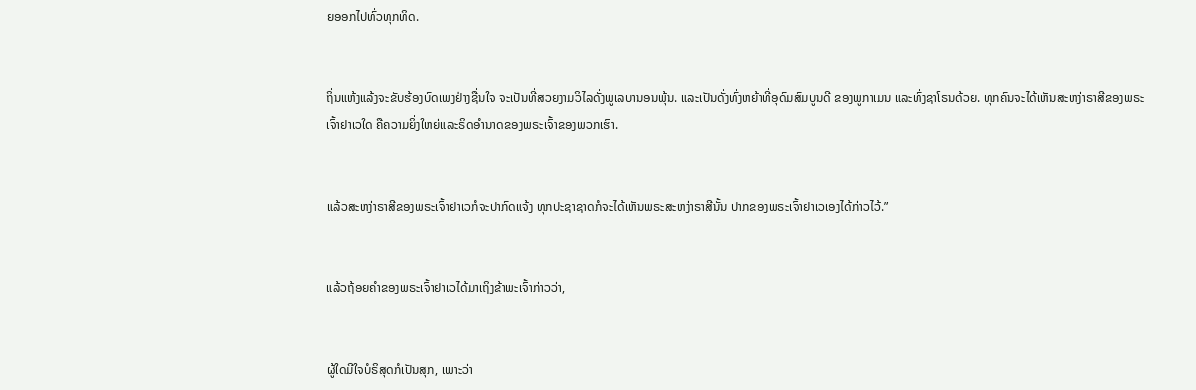ຍອອກໄປທົ່ວທຸກທິດ.


ຖິ່ນແຫ້ງແລ້ງຈະຂັບຮ້ອງບົດເພງຢ່າງຊື່ນໃຈ ຈະເປັນທີ່ສວຍງາມວິໄລດັ່ງພູເລບານອນພຸ້ນ. ແລະເປັນດັ່ງທົ່ງຫຍ້າທີ່ອຸດົມສົມບູນດີ ຂອງພູກາເມນ ແລະທົ່ງຊາໂຣນດ້ວຍ. ທຸກຄົນຈະໄດ້ເຫັນສະຫງ່າຣາສີຂອງພຣະເຈົ້າຢາເວໃດ ຄືຄວາມຍິ່ງໃຫຍ່ແລະຣິດອຳນາດຂອງພຣະເຈົ້າຂອງພວກເຮົາ.


ແລ້ວສະຫງ່າຣາສີຂອງພຣະເຈົ້າຢາເວກໍຈະປາກົດແຈ້ງ ທຸກປະຊາຊາດກໍຈະໄດ້ເຫັນພຣະສະຫງ່າຣາສີນັ້ນ ປາກຂອງພຣະເຈົ້າຢາເວເອງໄດ້ກ່າວໄວ້.”


ແລ້ວຖ້ອຍຄຳຂອງພຣະເຈົ້າຢາເວໄດ້ມາເຖິງຂ້າພະເຈົ້າກ່າວວ່າ,


ຜູ້ໃດມີໃຈບໍຣິສຸດກໍເປັນສຸກ, ເພາະວ່າ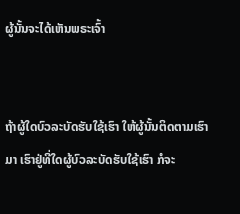ຜູ້ນັ້ນຈະໄດ້ເຫັນພຣະເຈົ້າ


ຖ້າຜູ້ໃດບົວລະບັດຮັບໃຊ້ເຮົາ ໃຫ້ຜູ້ນັ້ນຕິດຕາມເຮົາມາ ເຮົາຢູ່ທີ່ໃດຜູ້ບົວລະບັດຮັບໃຊ້ເຮົາ ກໍຈະ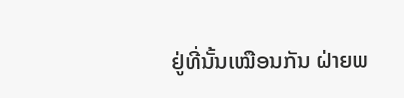ຢູ່ທີ່ນັ້ນເໝືອນກັນ ຝ່າຍພ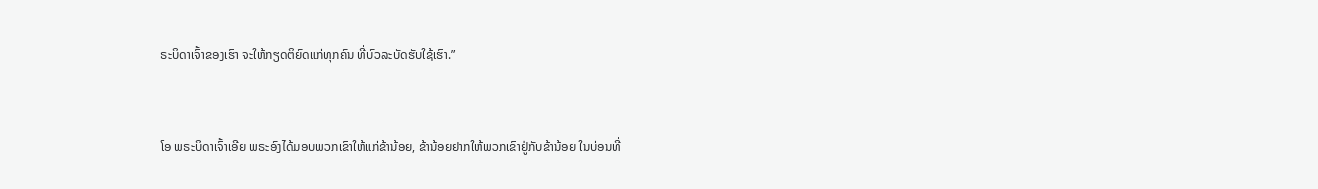ຣະບິດາເຈົ້າຂອງເຮົາ ຈະໃຫ້ກຽດຕິຍົດແກ່ທຸກຄົນ ທີ່ບົວລະບັດຮັບໃຊ້ເຮົາ.”


ໂອ ພຣະບິດາເຈົ້າເອີຍ ພຣະອົງໄດ້ມອບພວກເຂົາໃຫ້ແກ່ຂ້ານ້ອຍ, ຂ້ານ້ອຍຢາກໃຫ້ພວກເຂົາຢູ່ກັບຂ້ານ້ອຍ ໃນບ່ອນທີ່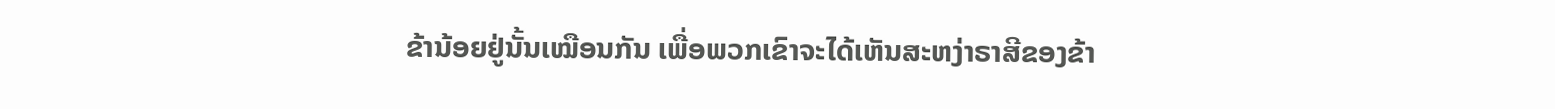ຂ້ານ້ອຍຢູ່ນັ້ນເໝືອນກັນ ເພື່ອພວກເຂົາຈະໄດ້ເຫັນສະຫງ່າຣາສີຂອງຂ້າ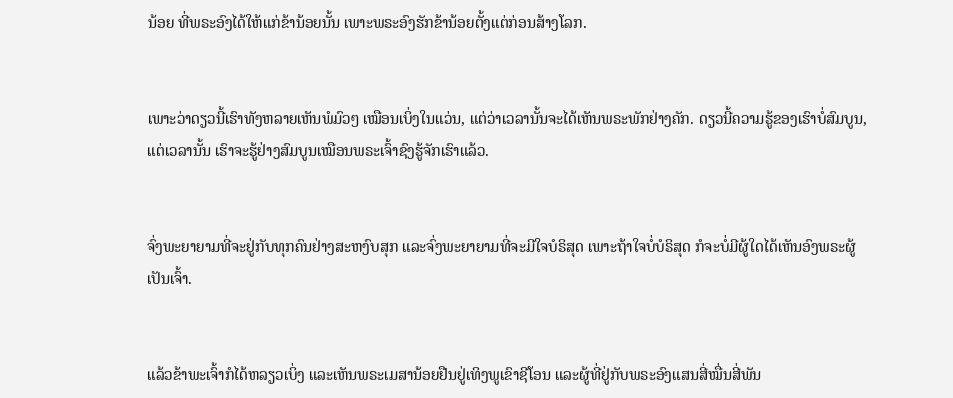ນ້ອຍ ທີ່ພຣະອົງໄດ້ໃຫ້ແກ່ຂ້ານ້ອຍນັ້ນ ເພາະພຣະອົງຮັກຂ້ານ້ອຍຕັ້ງແຕ່ກ່ອນສ້າງໂລກ.


ເພາະວ່າດຽວນີ້ເຮົາທັງຫລາຍເຫັນພໍມົວໆ ເໝືອນເບິ່ງໃນແວ່ນ, ແຕ່ວ່າເວລານັ້ນຈະໄດ້ເຫັນພຣະພັກຢ່າງຄັກ. ດຽວນີ້ຄວາມຮູ້ຂອງເຮົາບໍ່ສົມບູນ, ແຕ່ເວລານັ້ນ ເຮົາຈະຮູ້ຢ່າງສົມບູນເໝືອນພຣະເຈົ້າຊົງຮູ້ຈັກເຮົາແລ້ວ.


ຈົ່ງພະຍາຍາມທີ່ຈະຢູ່ກັບທຸກຄົນຢ່າງສະຫງົບສຸກ ແລະຈົ່ງພະຍາຍາມທີ່ຈະມີໃຈບໍຣິສຸດ ເພາະຖ້າໃຈບໍ່ບໍຣິສຸດ ກໍຈະບໍ່ມີຜູ້ໃດໄດ້ເຫັນອົງພຣະຜູ້ເປັນເຈົ້າ.


ແລ້ວຂ້າພະເຈົ້າກໍໄດ້ຫລຽວເບິ່ງ ແລະເຫັນພຣະເມສານ້ອຍຢືນຢູ່ເທິງພູເຂົາຊີໂອນ ແລະຜູ້ທີ່ຢູ່ກັບພຣະອົງແສນສີ່ໝື່ນສີ່ພັນ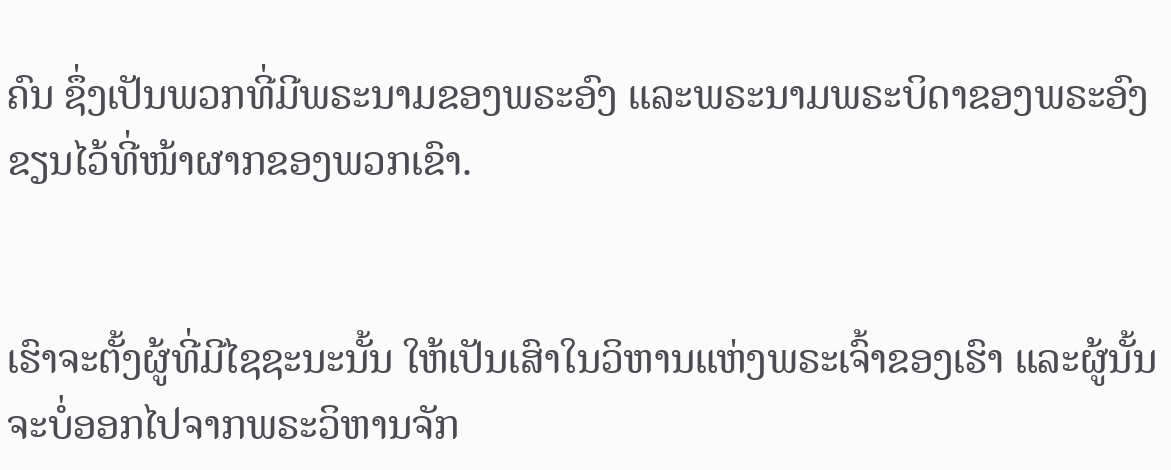ຄົນ ຊຶ່ງເປັນພວກທີ່ມີພຣະນາມຂອງພຣະອົງ ແລະພຣະນາມພຣະບິດາຂອງພຣະອົງ ຂຽນໄວ້ທີ່ໜ້າຜາກຂອງພວກເຂົາ.


ເຮົາຈະຕັ້ງຜູ້ທີ່ມີໄຊຊະນະນັ້ນ ໃຫ້ເປັນເສົາໃນວິຫານແຫ່ງພຣະເຈົ້າຂອງເຮົາ ແລະຜູ້ນັ້ນຈະບໍ່ອອກໄປຈາກພຣະວິຫານຈັກ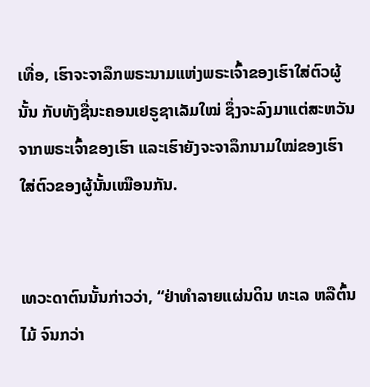ເທື່ອ, ເຮົາຈະຈາລຶກພຣະນາມແຫ່ງພຣະເຈົ້າຂອງເຮົາໃສ່ຕົວຜູ້ນັ້ນ ກັບທັງຊື່ນະຄອນເຢຣູຊາເລັມໃໝ່ ຊຶ່ງຈະລົງມາແຕ່ສະຫວັນຈາກພຣະເຈົ້າຂອງເຮົາ ແລະເຮົາຍັງຈະຈາລຶກນາມໃໝ່ຂອງເຮົາໃສ່ຕົວຂອງຜູ້ນັ້ນເໝືອນກັນ.


ເທວະດາຕົນນັ້ນກ່າວວ່າ, “ຢ່າທຳລາຍແຜ່ນດິນ ທະເລ ຫລືຕົ້ນໄມ້ ຈົນກວ່າ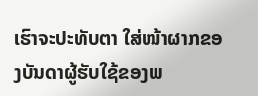ເຮົາຈະປະທັບຕາ ໃສ່ໜ້າຜາກຂອງບັນດາຜູ້ຮັບໃຊ້ຂອງພ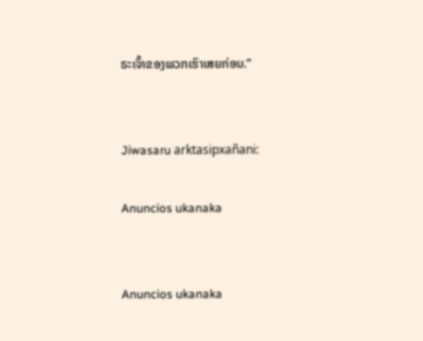ຣະເຈົ້າຂອງພວກເຮົາເສຍກ່ອນ.”


Jiwasaru arktasipxañani:

Anuncios ukanaka


Anuncios ukanaka